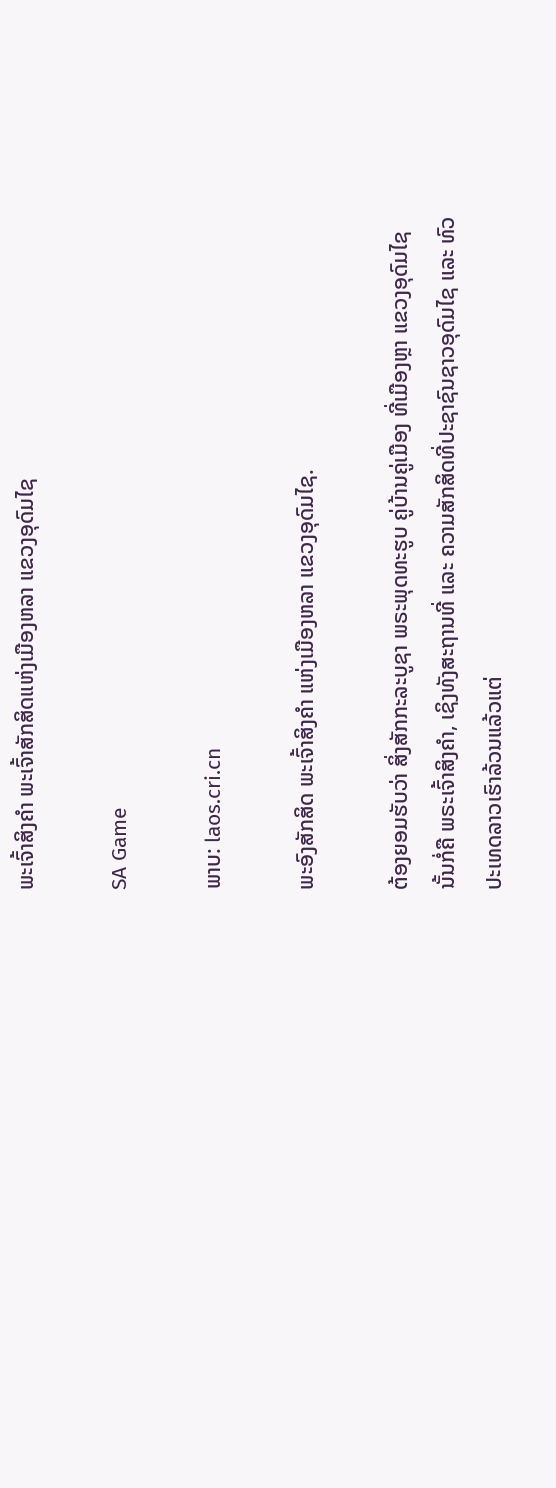ພະເຈົ້າສິງຄຳ ພະເຈົ້າສັກສິດແຫ່ງເມືອງຫລາ ແຂວງອຸດົມໄຊ

SA Game

ພາບ: laos.cri.cn

ພະອົງສັກສິດ ພະເຈົ້າສິງຄຳ ແຫ່ງເມືອງຫລາ ແຂວງອຸດົມໄຊ.

ຕ້ອງຍອມຮັບວ່າ ສິ່ງສັກກະລະບູຊາ ພຣະພຸດທະຮູບ ຄູ່ບ້ານຄູ່ເມືອງ ທີ່ເມືອງຫຼາ ແຂວງອຸດົມໄຊ ນັ້ນກໍ່ຄື ພຣະເຈົ້າສິງຄໍາ, ເຊິງທັງສະຖານທີ່ ແລະ ຄວາມສັກສິດທີ່ປະຊາຊົນຊາວອຸດົມໄຊ ແລະ ທົວປະເທດລາວເຮົາລ້ວນແລ້ວແຕ່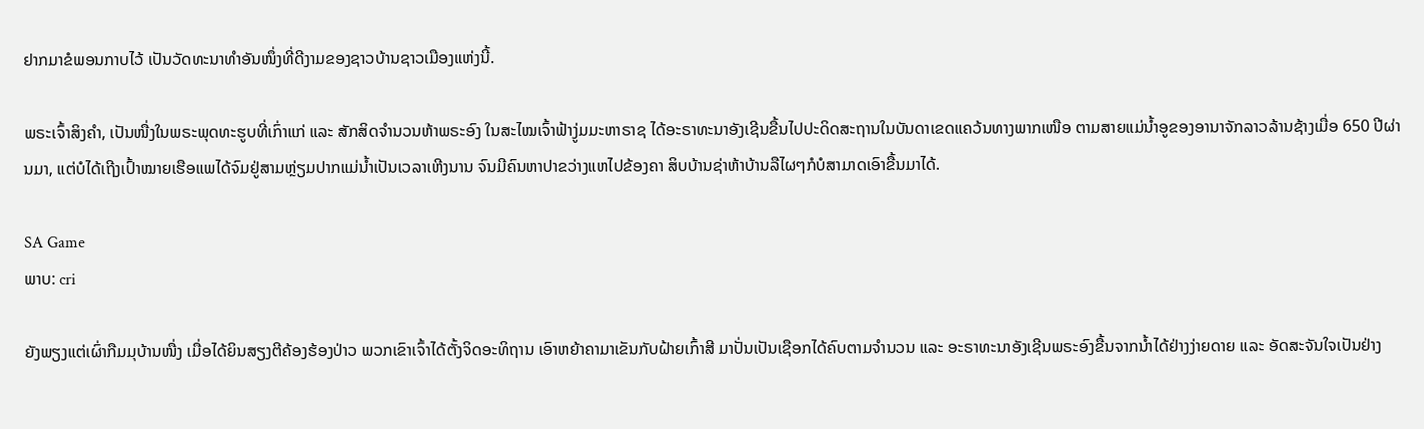ຢາກມາຂໍພອນກາບໄວ້ ເປັນວັດທະນາທຳອັນໜຶ່ງທີ່ດີງາມຂອງຊາວບ້ານຊາວເມືອງແຫ່ງນີ້.

ພຣະເຈົ້າສິງຄຳ, ເປັນໜື່ງໃນພຣະພຸດທະຮູບທີ່ເກົ່າແກ່ ແລະ ສັກສິດຈຳນວນຫ້າພຣະອົງ ໃນສະໄໝເຈົ້າຟ້າງູ່ມມະຫາຣາຊ ໄດ້ອະຣາທະນາອັງເຊີນຂື້ນໄປປະດິດສະຖານໃນບັນດາເຂດແຄວ້ນທາງພາກເໜືອ ຕາມສາຍແມ່ນໍ້າອູຂອງອານາຈັກລາວລ້ານຊ້າງເມື່ອ 650 ປີຜ່ານມາ, ແຕ່ບໍໄດ້ເຖີງເປົ້າໝາຍເຮືອແພໄດ້ຈົມຢູ່ສາມຫຼ່ຽມປາກແມ່ນໍ້າເປັນເວລາເຫີງນານ ຈົນມີຄົນຫາປາຂວ່າງແຫໄປຂ້ອງຄາ ສິບບ້ານຊ່າຫ້າບ້ານລືໄຜໆກໍບໍສາມາດເອົາຂື້ນມາໄດ້.

SA Game
ພາບ: cri

ຍັງພຽງແຕ່ເຜົ່າກືມມຸບ້ານໜື່ງ ເມື່ອໄດ້ຍິນສຽງຕີຄ້ອງຮ້ອງປ່າວ ພວກເຂົາເຈົ້າໄດ້ຕັ້ງຈິດອະທິຖານ ເອົາຫຍ້າຄາມາເຂັນກັບຝ້າຍເກົ້າສີ ມາປັ່ນເປັນເຊືອກໄດ້ຄົບຕາມຈຳນວນ ແລະ ອະຣາທະນາອັງເຊີນພຣະອົງຂື້ນຈາກນໍ້າໄດ້ຢ່າງງ່າຍດາຍ ແລະ ອັດສະຈັນໃຈເປັນຢ່າງ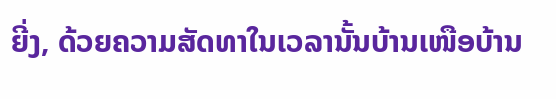ຍີ່ງ, ດ້ວຍຄວາມສັດທາໃນເວລານັ້ນບ້ານເໜືອບ້ານ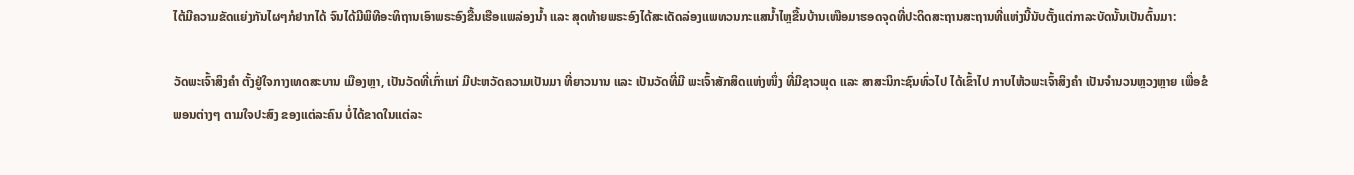ໄຕ້ມີຄວາມຂັດແຍ່ງກັນໄຜໆກໍຢາກໄດ້ ຈົນໄດ້ມີພິທີອະທິຖານເອົາພຣະອົງຂື້ນເຮືອແພລ່ອງນໍ້າ ແລະ ສຸດທ້າຍພຣະອົງໄດ້ສະເດັດລ່ອງແພທວນກະແສນໍ້າໄຫຼຂື້ນບ້ານເໜືອມາຮອດຈຸດທີ່ປະດິດສະຖານສະຖານທີ່ແຫ່ງນີ້ນັບຕັ້ງແຕ່ກາລະບັດນັ້ນເປັນຕົ້ນມາ:

ວັດພະເຈົ້າສິງຄຳ ຕັ້ງຢູ່ໃຈກາງເທດສະບານ ເມືອງຫຼາ, ເປັນວັດທີ່ເກົ່າແກ່ ມີປະຫວັດຄວາມເປັນມາ ທີ່ຍາວນານ ແລະ ເປັນວັດທີ່ມີ ພະເຈົ້າສັກສິດແຫ່ງໜຶ່ງ ທີ່ມີຊາວພຸດ ແລະ ສາສະນິກະຊົນທົ່ວໄປ ໄດ້ເຂົ້າໄປ ກາບໄຫ້ວພະເຈົ້າສິງຄຳ ເປັນຈຳນວນຫຼວງຫຼາຍ ເພື່ອຂໍພອນຕ່າງໆ ຕາມໃຈປະສົງ ຂອງແຕ່ລະຄົນ ບໍ່ໄດ້ຂາດໃນແຕ່ລະ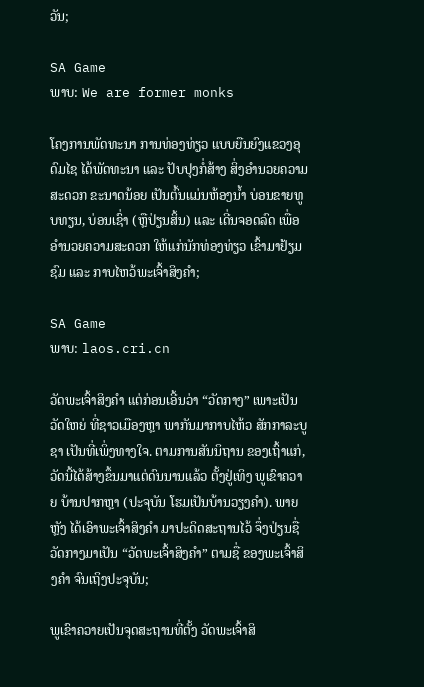ວັນ;

SA Game
ພາບ: We are former monks

ໂຄງການພັດທະນາ ການທ່ອງທ່ຽວ ແບບຍືນຍົງແຂວງອຸດົມໄຊ ໄດ້ພັດທະນາ ແລະ ປັບປຸງກໍ່ສ້າງ ສິ່ງອຳນວຍຄວາມສະດວກ ຂະນາດນ້ອຍ ເປັນຕົ້ນແມ່ນຫ້ອງນໍ້າ ບ່ອນຂາຍທູບທຽນ, ບ່ອນເຊົ່າ (ຫຼືປ່ຽນສິ້ນ) ແລະ ເດີ່ນຈອດລົດ ເພື່ອອຳນວຍຄວາມສະດວກ ໃຫ້ແກ່ນັກທ່ອງທ່ຽວ ເຂົ້າມາຢ້ຽມຊົມ ແລະ ກາບໄຫວ້ພະເຈົ້າສິງຄຳ;

SA Game
ພາບ: laos.cri.cn

ວັດພະເຈົ້າສິງຄຳ ແຕ່ກ່ອນເອີ້ນວ່າ “ວັດກາງ” ເພາະເປັນວັດໃຫຍ່ ທີ່ຊາວເມືອງຫຼາ ພາກັນມາກາບໄຫ້ວ ສັກກາລະບູຊາ ເປັນທີ່ເພິ່ງທາງໃຈ. ຕາມການສັນນິຖານ ຂອງເຖົ້າແກ່, ວັດນີ້ໄດ້ສ້າງຂຶ້ນມາແຕ່ດົນນານແລ້ວ ຕັ້ງຢູ່ເທິງ ພູເຂົາຄວາຍ ບ້ານປາກຫຼາ (ປະຈຸບັນ ໂຮມເປັນບ້ານວຽງຄຳ). ພາຍຫຼັງ ໄດ້ເອົາພະເຈົ້າສິງຄຳ ມາປະດິດສະຖານໄວ້ ຈຶ່ງປ່ຽນຊື່ວັດກາງມາເປັນ “ວັດພະເຈົ້າສິງຄຳ” ຕາມຊື່ ຂອງພະເຈົ້າສິງຄຳ ຈົນເຖິງປະຈຸບັນ;

ພູເຂົາຄວາຍເປັນຈຸດສະຖານທີ່ຕັ້ງ ວັດພະເຈົ້າສິ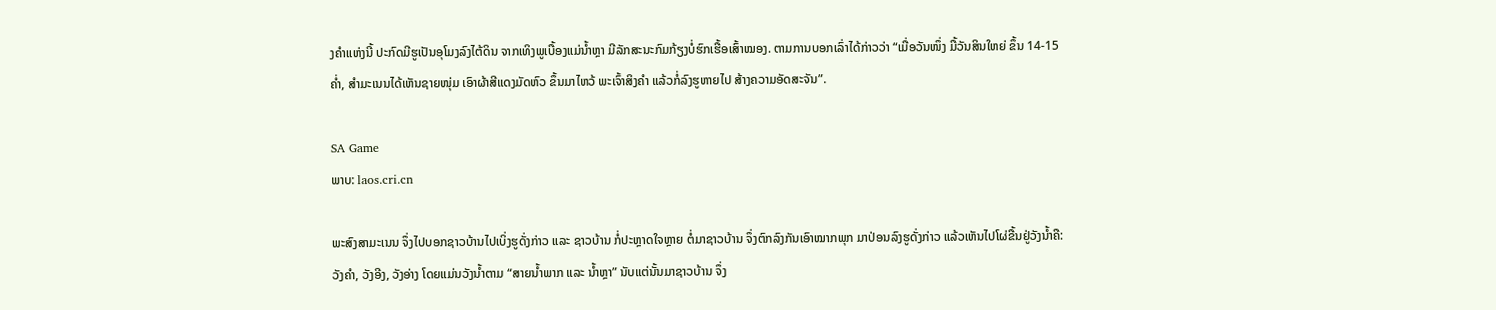ງຄຳແຫ່ງນີ້ ປະກົດມີຮູເປັນອຸໂມງລົງໄຕ້ດິນ ຈາກເທິງພູເບື້ອງແມ່ນໍ້າຫຼາ ມີລັກສະນະກົມກ້ຽງບໍ່ຮົກເຮື້ອເສົ້າໝອງ. ຕາມການບອກເລົ່າໄດ້ກ່າວວ່າ “ເມື່ອວັນໜຶ່ງ ມື້ວັນສິນໃຫຍ່ ຂຶ້ນ 14-15 ຄໍ່າ, ສຳມະເນນໄດ້ເຫັນຊາຍໜຸ່ມ ເອົາຜ້າສີແດງມັດຫົວ ຂຶ້ນມາໄຫວ້ ພະເຈົ້າສິງຄຳ ແລ້ວກໍ່ລົງຮູຫາຍໄປ ສ້າງຄວາມອັດສະຈັນ”.

SA Game
ພາບ: laos.cri.cn

ພະສົງສາມະເນນ ຈຶ່ງໄປບອກຊາວບ້ານໄປເບິ່ງຮູດັ່ງກ່າວ ແລະ ຊາວບ້ານ ກໍ່ປະຫຼາດໃຈຫຼາຍ ຕໍ່ມາຊາວບ້ານ ຈຶ່ງຕົກລົງກັນເອົາໝາກພຸກ ມາປ່ອນລົງຮູດັ່ງກ່າວ ແລ້ວເຫັນໄປໂຜ່ຂື້ນຢູ່ວັງນໍ້າຄື: ວັງຄຳ, ວັງອີງ, ວັງອ່າງ ໂດຍແມ່ນວັງນໍ້າຕາມ “ສາຍນໍ້າພາກ ແລະ ນໍ້າຫຼາ” ນັບແຕ່ນັ້ນມາຊາວບ້ານ ຈຶ່ງ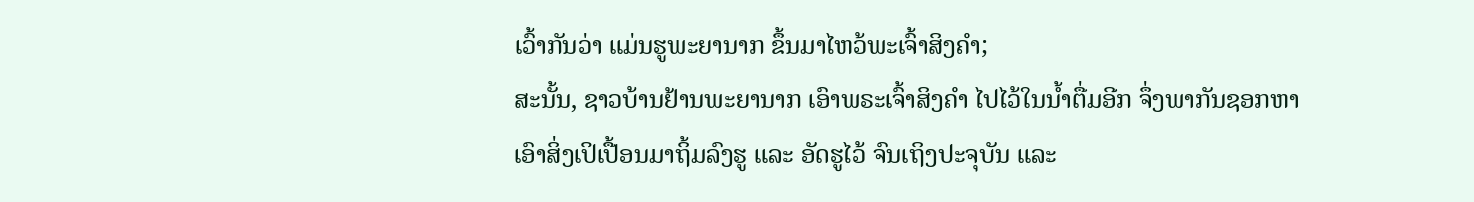ເວົ້າກັນວ່າ ແມ່ນຮູພະຍານາກ ຂຶ້ນມາໄຫວ້ພະເຈົ້າສິງຄຳ;
ສະນັ້ນ, ຊາວບ້ານຢ້ານພະຍານາກ ເອົາພຣະເຈົ້າສິງຄຳ ໄປໄວ້ໃນນໍ້າຕື່ມອີກ ຈຶ່ງພາກັນຊອກຫາເອົາສິ່ງເປິເປື້ອນມາຖິ້ມລົງຮູ ແລະ ອັດຮູໄວ້ ຈົນເຖິງປະຈຸບັນ ແລະ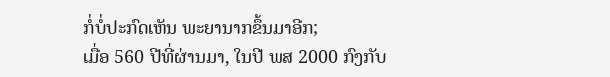ກໍ່ບໍ່ປະກົດເຫັນ ພະຍານາກຂຶ້ນມາອີກ;
ເມື່ອ 560 ປີທີ່ຜ່ານມາ, ໃນປີ ພສ 2000 ກົງກັບ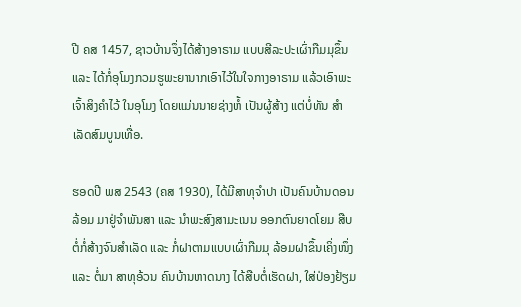ປີ ຄສ 1457, ຊາວບ້ານຈຶ່ງໄດ້ສ້າງອາຣາມ ແບບສີລະປະເຜົ່າກືມມຸຂຶ້ນ ແລະ ໄດ້ກໍ່ອຸໂມງກວມຮູພະຍານາກເອົາໄວ້ໃນໃຈກາງອາຣາມ ແລ້ວເອົາພະເຈົ້າສິງຄຳໄວ້ ໃນອຸໂມງ ໂດຍແມ່ນນາຍຊ່າງຫໍ້ ເປັນຜູ້ສ້າງ ແຕ່ບໍ່ທັນ ສຳເລັດສົມບູນເທື່ອ.

ຮອດປີ ພສ 2543 (ຄສ 1930), ໄດ້ມີສາທຸຈຳປາ ເປັນຄົນບ້ານດອນລ້ອມ ມາຢູ່ຈຳພັນສາ ແລະ ນຳພະສົງສາມະເນນ ອອກຕົນຍາດໂຍມ ສືບຕໍ່ກໍ່ສ້າງຈົນສຳເລັດ ແລະ ກໍ່ຝາຕາມແບບເຜົ່າກືມມຸ ລ້ອມຝາຂຶ້ນເຄິ່ງໜຶ່ງ ແລະ ຕໍ່ມາ ສາທຸອ້ວນ ຄົນບ້ານຫາດນາງ ໄດ້ສືບຕໍ່ເຮັດຝາ, ໃສ່ປ່ອງຢ້ຽມ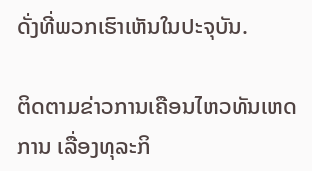ດັ່ງທີ່ພວກເຮົາເຫັນໃນປະຈຸບັນ.

ຕິດຕາມຂ່າວການເຄືອນໄຫວທັນເຫດການ ເລື່ອງທຸລະກິ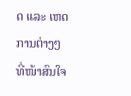ດ ແລະ ເຫດການຕ່າງໆ ທີ່ໜ້າສົນໃຈ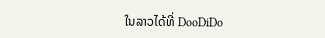ໃນລາວໄດ້ທີ່ DooDiDo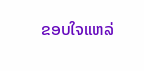ຂອບໃຈແຫລ່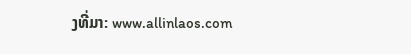ງທີ່ມາ: www.allinlaos.com